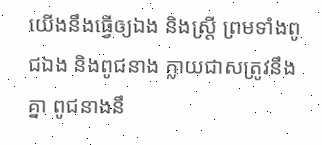យើងនឹងធ្វើឲ្យឯង និងស្ត្រី ព្រមទាំងពូជឯង និងពូជនាង ក្លាយជាសត្រូវនឹងគ្នា ពូជនាងនឹ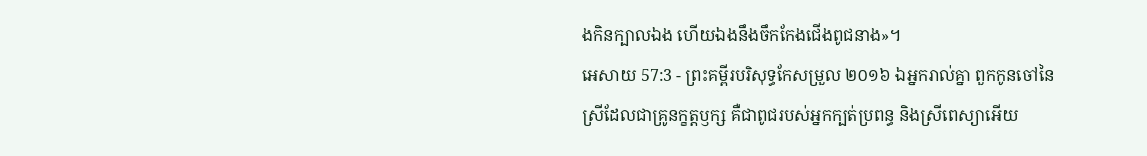ងកិនក្បាលឯង ហើយឯងនឹងចឹកកែងជើងពូជនាង»។
អេសាយ 57:3 - ព្រះគម្ពីរបរិសុទ្ធកែសម្រួល ២០១៦ ឯអ្នករាល់គ្នា ពួកកូនចៅនៃស្រីដែលជាគ្រូនក្ខត្តឫក្ស គឺជាពូជរបស់អ្នកក្បត់ប្រពន្ធ និងស្រីពេស្យាអើយ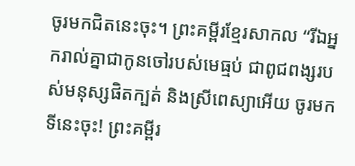ចូរមកជិតនេះចុះ។ ព្រះគម្ពីរខ្មែរសាកល “រីឯអ្នករាល់គ្នាជាកូនចៅរបស់មេធ្មប់ ជាពូជពង្សរបស់មនុស្សផិតក្បត់ និងស្រីពេស្យាអើយ ចូរមកទីនេះចុះ! ព្រះគម្ពីរ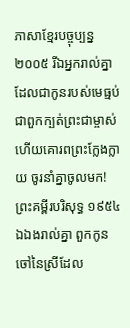ភាសាខ្មែរបច្ចុប្បន្ន ២០០៥ រីឯអ្នករាល់គ្នាដែលជាកូនរបស់មេធ្មប់ ជាពួកក្បត់ព្រះជាម្ចាស់ ហើយគោរពព្រះក្លែងក្លាយ ចូរនាំគ្នាចូលមក! ព្រះគម្ពីរបរិសុទ្ធ ១៩៥៤ ឯឯងរាល់គ្នា ពួកកូនចៅនៃស្រីដែល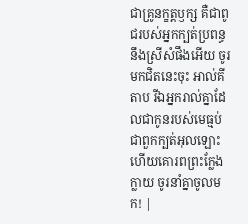ជាគ្រូនក្ខត្តឫក្ស គឺជាពូជរបស់អ្នកក្បត់ប្រពន្ធ នឹងស្រីសំផឹងអើយ ចូរមកជិតនេះចុះ អាល់គីតាប រីឯអ្នករាល់គ្នាដែលជាកូនរបស់មេធ្មប់ ជាពួកក្បត់អុលឡោះ ហើយគោរពព្រះក្លែងក្លាយ ចូរនាំគ្នាចូលមក! |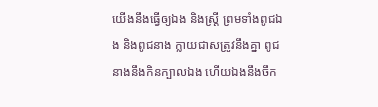យើងនឹងធ្វើឲ្យឯង និងស្ត្រី ព្រមទាំងពូជឯង និងពូជនាង ក្លាយជាសត្រូវនឹងគ្នា ពូជនាងនឹងកិនក្បាលឯង ហើយឯងនឹងចឹក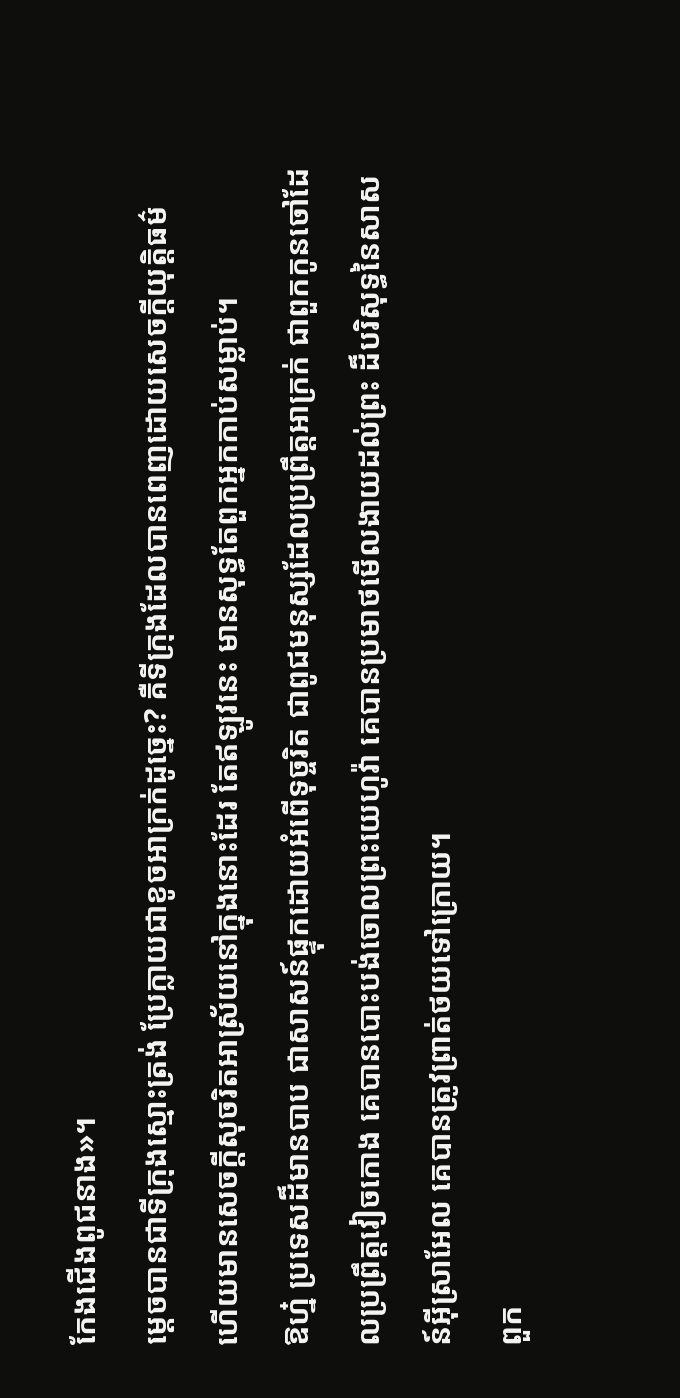កែងជើងពូជនាង»។
ម្ដេចបានជាទីក្រុងស្មោះត្រង់ ប្រែក្លាយជាខូចអាក្រក់ដូច្នេះ? គឺទីក្រុងដែលបានពេញដោយសេចក្ដីយុត្តិធម៌ ហើយមានសេចក្ដីសុចរិតអាស្រ័យនៅក្នុងនោះដែរ តែឥឡូវនេះ មានសុទ្ធតែពួកអ្នកកាប់សម្លាប់។
ឱហ្ន៎ ប្រទេសដ៏មានបាប ជាសាសន៍ផ្ទុកដោយអំពើទុច្ចរិត ជាពូជមនុស្សដែលប្រព្រឹត្តអាក្រក់ ជាពួកកូនចៅដែលប្រព្រឹត្តវៀចកោង គេបានបោះបង់ចោលព្រះយេហូវ៉ា គេបានប្រមាថមើលងាយដល់ព្រះ ដ៏បរិសុទ្ធនៃសាសន៍អ៊ីស្រាអែល គេបានត្រូវព្រាត់ថយទៅក្រោយ។
ពួក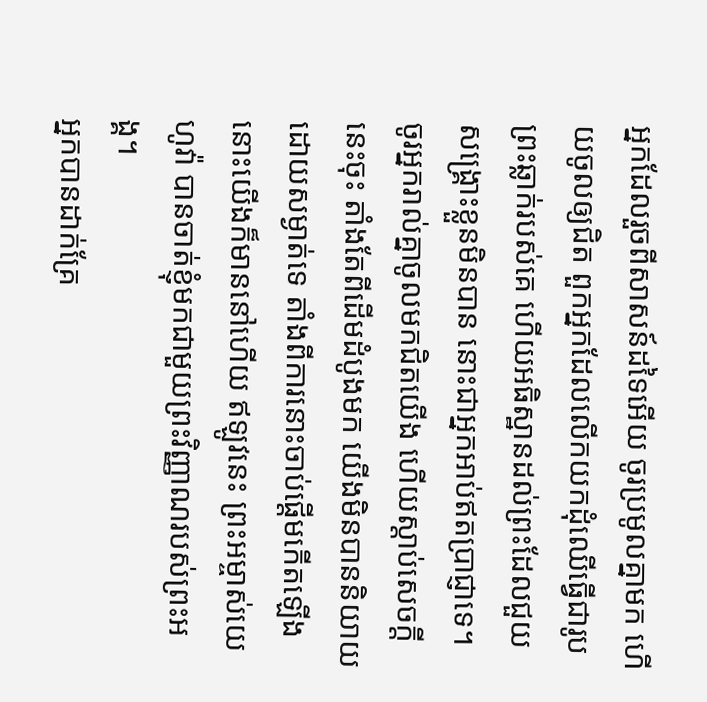អ្នកដែលរួចពីសាសន៍ដទៃអើយ ចូរប្រមូលគ្នាមក ហើយចូលឲ្យជិត ពួកអ្នកដែលលើកយកដុំឈើធ្វើជារូបព្រះឆ្លាក់របស់គេ ហើយអធិស្ឋានដល់ព្រះដែលជួយសង្គ្រោះខ្លួនមិនបាន នោះជាអ្នកអាប់ឥតប្រាជ្ញាទេ។
ចូរអ្នករាល់គ្នាចូលមកជិតយើង ហើយស្តាប់សេចក្ដីនេះចុះ តាំងតែពីដើមដំបូងមក យើងមិនបាននិយាយដោយសម្ងាត់ទេ តាំងពីការនោះចាប់ផ្តើមកើតឡើង នោះយើងក៏មាននៅហើយ ឥឡូវនេះ ព្រះអម្ចាស់យេហូវ៉ា បានចាត់ខ្ញុំមកជាមួយព្រះវិញ្ញាណរបស់ព្រះអង្គ។
អ្នកបានដាក់គ្រែ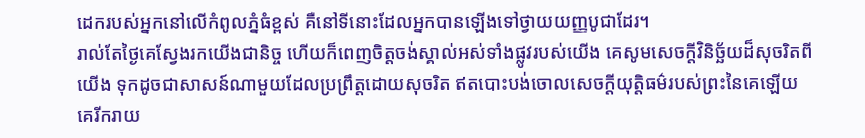ដេករបស់អ្នកនៅលើកំពូលភ្នំធំខ្ពស់ គឺនៅទីនោះដែលអ្នកបានឡើងទៅថ្វាយយញ្ញបូជាដែរ។
រាល់តែថ្ងៃគេស្វែងរកយើងជានិច្ច ហើយក៏ពេញចិត្តចង់ស្គាល់អស់ទាំងផ្លូវរបស់យើង គេសូមសេចក្ដីវិនិច្ឆ័យដ៏សុចរិតពីយើង ទុកដូចជាសាសន៍ណាមួយដែលប្រព្រឹត្តដោយសុចរិត ឥតបោះបង់ចោលសេចក្ដីយុត្តិធម៌របស់ព្រះនៃគេឡើយ គេរីករាយ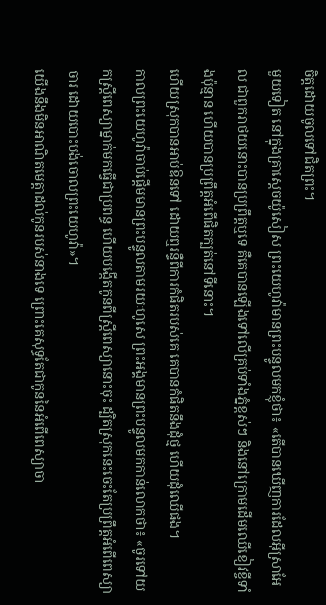ចិត្តដោយចូលទៅជិតព្រះ។
មួយទៀត នៅក្នុងគ្រាស្តេចយ៉ូសៀស ព្រះយេហូវ៉ាមានព្រះបន្ទូលមកខ្ញុំថា៖ «តើបានឃើញការដែលអ៊ីស្រាអែល ជាពួករាថយនោះបានប្រព្រឹត្តឬទេ គឺគេបានឡើងទៅលើគ្រប់ទាំងភ្នំខ្ពស់ៗ និងនៅក្រោមដើមឈើខៀវខ្ចីទាំងប៉ុន្មាន ហើយបានប្រព្រឹត្តអំពើផិតក្បត់នៅទីនោះ។
ហើយស្រុកបានអាប់ឱនទៅ ដោយឮរន្ទឺពីការកំផិតរបស់គេ គេបានកំផិតនឹងដុំថ្ម ហើយដុំឈើផង។
កាលព្រះយេហូវ៉ាចាប់ផ្តើមមានព្រះបន្ទូលតាមរយៈហូសេ ព្រះអង្គមានព្រះបន្ទូលមកកាន់លោកថា៖ «ចូរទៅយកស្ត្រីពេស្យាម្នាក់មកធ្វើជាប្រពន្ធ ហើយបង្កើតកូនពីស្ត្រីពេស្យានោះចុះ ដ្បិតស្រុកនេះចេះតែប្រព្រឹត្តអំពើពេស្យាចារ ដោយបោះបង់ចោលព្រះយេហូវ៉ា»។
យើងនឹងមិនអាណិតមេត្តាដល់កូនរបស់នាងទេ ព្រោះគេសុទ្ធតែជាកូននៃអំពើពេស្យាចា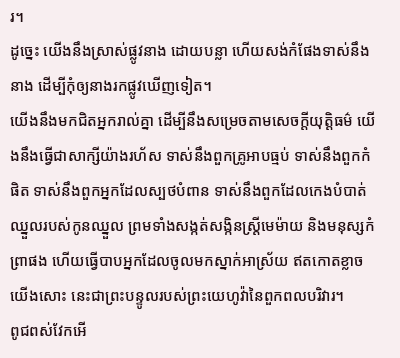រ។
ដូច្នេះ យើងនឹងស្រាស់ផ្លូវនាង ដោយបន្លា ហើយសង់កំផែងទាស់នឹងនាង ដើម្បីកុំឲ្យនាងរកផ្លូវឃើញទៀត។
យើងនឹងមកជិតអ្នករាល់គ្នា ដើម្បីនឹងសម្រេចតាមសេចក្ដីយុត្តិធម៌ យើងនឹងធ្វើជាសាក្សីយ៉ាងរហ័ស ទាស់នឹងពួកគ្រូអាបធ្មប់ ទាស់នឹងពួកកំផិត ទាស់នឹងពួកអ្នកដែលស្បថបំពាន ទាស់នឹងពួកដែលកេងបំបាត់ឈ្នួលរបស់កូនឈ្នួល ព្រមទាំងសង្កត់សង្កិនស្ត្រីមេម៉ាយ និងមនុស្សកំព្រាផង ហើយធ្វើបាបអ្នកដែលចូលមកស្នាក់អាស្រ័យ ឥតកោតខ្លាចយើងសោះ នេះជាព្រះបន្ទូលរបស់ព្រះយេហូវ៉ានៃពួកពលបរិវារ។
ពូជពស់វែកអើ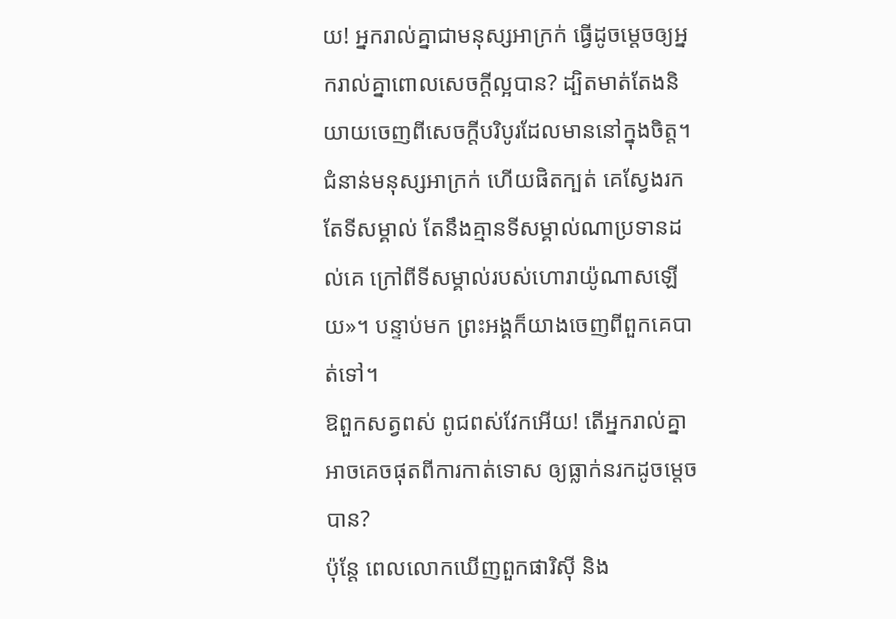យ! អ្នករាល់គ្នាជាមនុស្សអាក្រក់ ធ្វើដូចម្តេចឲ្យអ្នករាល់គ្នាពោលសេចក្តីល្អបាន? ដ្បិតមាត់តែងនិយាយចេញពីសេចក្តីបរិបូរដែលមាននៅក្នុងចិត្ត។
ជំនាន់មនុស្សអាក្រក់ ហើយផិតក្បត់ គេស្វែងរកតែទីសម្គាល់ តែនឹងគ្មានទីសម្គាល់ណាប្រទានដល់គេ ក្រៅពីទីសម្គាល់របស់ហោរាយ៉ូណាសឡើយ»។ បន្ទាប់មក ព្រះអង្គក៏យាងចេញពីពួកគេបាត់ទៅ។
ឱពួកសត្វពស់ ពូជពស់វែកអើយ! តើអ្នករាល់គ្នាអាចគេចផុតពីការកាត់ទោស ឲ្យធ្លាក់នរកដូចម្តេចបាន?
ប៉ុន្តែ ពេលលោកឃើញពួកផារិស៊ី និង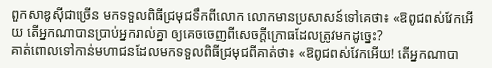ពួកសាឌូស៊ីជាច្រើន មកទទួលពិធីជ្រមុជទឹកពីលោក លោកមានប្រសាសន៍ទៅគេថា៖ «ឱពូជពស់វែកអើយ តើអ្នកណាបានប្រាប់អ្នករាល់គ្នា ឲ្យគេចចេញពីសេចក្តីក្រោធដែលត្រូវមកដូច្នេះ?
គាត់ពោលទៅកាន់មហាជនដែលមកទទួលពិធីជ្រមុជពីគាត់ថា៖ «ឱពូជពស់វែកអើយ! តើអ្នកណាបា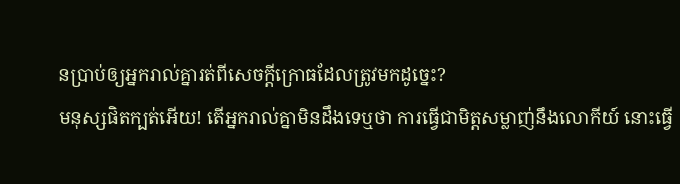នប្រាប់ឲ្យអ្នករាល់គ្នារត់ពីសេចក្តីក្រោធដែលត្រូវមកដូច្នេះ?
មនុស្សផិតក្បត់អើយ! តើអ្នករាល់គ្នាមិនដឹងទេឬថា ការធ្វើជាមិត្តសម្លាញ់នឹងលោកីយ៍ នោះធ្វើ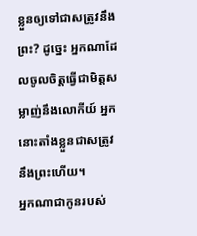ខ្លួនឲ្យទៅជាសត្រូវនឹងព្រះ? ដូច្នេះ អ្នកណាដែលចូលចិត្តធ្វើជាមិត្តសម្លាញ់នឹងលោកីយ៍ អ្នកនោះតាំងខ្លួនជាសត្រូវនឹងព្រះហើយ។
អ្នកណាជាកូនរបស់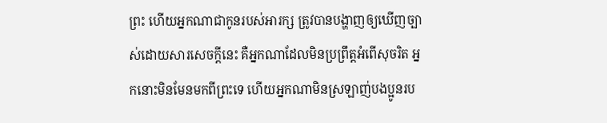ព្រះ ហើយអ្នកណាជាកូនរបស់អារក្ស ត្រូវបានបង្ហាញឲ្យឃើញច្បាស់ដោយសារសេចក្ដីនេះ គឺអ្នកណាដែលមិនប្រព្រឹត្តអំពើសុចរិត អ្នកនោះមិនមែនមកពីព្រះទេ ហើយអ្នកណាមិនស្រឡាញ់បងប្អូនរប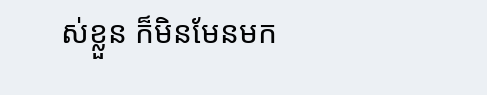ស់ខ្លួន ក៏មិនមែនមក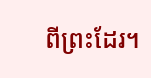ពីព្រះដែរ។